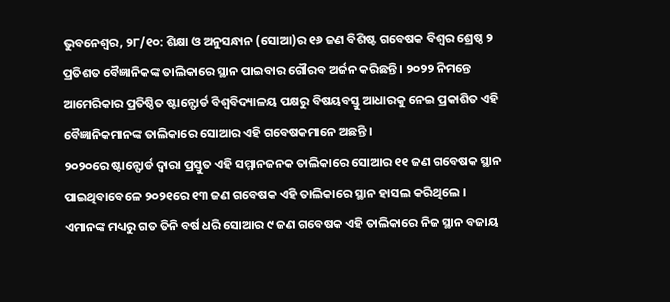ଭୁବନେଶ୍ୱର, ୨୮/୧୦: ଶିକ୍ଷା ଓ ଅନୁସନ୍ଧାନ (ସୋଆ)ର ୧୬ ଜଣ ବିଶିଷ୍ଟ ଗବେଷକ ବିଶ୍ୱର ଶ୍ରେଷ୍ଠ ୨ ପ୍ରତିଶତ ବୈଜ୍ଞାନିକଙ୍କ ତାଲିକାରେ ସ୍ଥାନ ପାଇବାର ଗୌରବ ଅର୍ଜନ କରିଛନ୍ତି । ୨୦୨୨ ନିମନ୍ତେ ଆମେରିକାର ପ୍ରତିଷ୍ଠିତ ଷ୍ଟାନ୍ଫୋର୍ଡ ବିଶ୍ୱବିଦ୍ୟାଳୟ ପକ୍ଷରୁ ବିଷୟବସ୍ତୁ ଆଧାରକୁ ନେଇ ପ୍ରକାଶିତ ଏହି ବୈଜ୍ଞାନିକମାନଙ୍କ ତାଲିକାରେ ସୋଆର ଏହି ଗବେଷକମାନେ ଅଛନ୍ତି ।
୨୦୨୦ରେ ଷ୍ଟାନ୍ଫୋର୍ଡ ଦ୍ୱାରା ପ୍ରସ୍ତୁତ ଏହି ସମ୍ମାନଜନକ ତାଲିକାରେ ସୋଆର ୧୧ ଜଣ ଗବେଷକ ସ୍ଥାନ ପାଇଥିବାବେଳେ ୨୦୨୧ରେ ୧୩ ଜଣ ଗବେଷକ ଏହି ତାଲିକାରେ ସ୍ଥାନ ହାସଲ କରିଥିଲେ ।
ଏମାନଙ୍କ ମଧ୍ୟରୁ ଗତ ତିନି ବର୍ଷ ଧରି ସୋଆର ୯ ଜଣ ଗବେଷକ ଏହି ତାଲିକାରେ ନିଜ ସ୍ଥାନ ବଜାୟ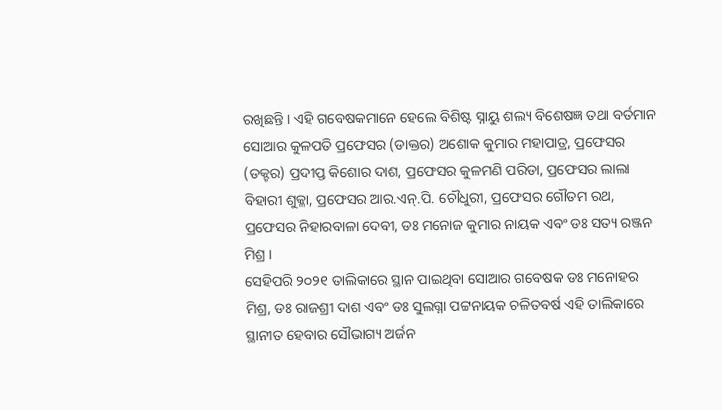ରଖିଛନ୍ତି । ଏହି ଗବେଷକମାନେ ହେଲେ ବିଶିଷ୍ଟ ସ୍ନାୟୁ ଶଲ୍ୟ ବିଶେଷଜ୍ଞ ତଥା ବର୍ତମାନ ସୋଆର କୁଳପତି ପ୍ରଫେସର (ଡାକ୍ତର) ଅଶୋକ କୁମାର ମହାପାତ୍ର, ପ୍ରଫେସର (ଡକ୍ଟର) ପ୍ରଦୀପ୍ତ କିଶୋର ଦାଶ, ପ୍ରଫେସର କୁଳମଣି ପରିଡା, ପ୍ରଫେସର ଲାଲା ବିହାରୀ ଶୁକ୍ଳା, ପ୍ରଫେସର ଆର.ଏନ୍.ପି. ଚୌଧୁରୀ, ପ୍ରଫେସର ଗୌତମ ରଥ, ପ୍ରଫେସର ନିହାରବାଳା ଦେବୀ, ଡଃ ମନୋଜ କୁମାର ନାୟକ ଏବଂ ଡଃ ସତ୍ୟ ରଞ୍ଜନ ମିଶ୍ର ।
ସେହିପରି ୨୦୨୧ ତାଲିକାରେ ସ୍ଥାନ ପାଇଥିବା ସୋଆର ଗବେଷକ ଡଃ ମନୋହର ମିଶ୍ର, ଡଃ ରାଜଶ୍ରୀ ଦାଶ ଏବଂ ଡଃ ସୁଲଗ୍ନା ପଟ୍ଟନାୟକ ଚଳିତବର୍ଷ ଏହି ତାଲିକାରେ ସ୍ଥାନୀତ ହେବାର ସୌଭାଗ୍ୟ ଅର୍ଜନ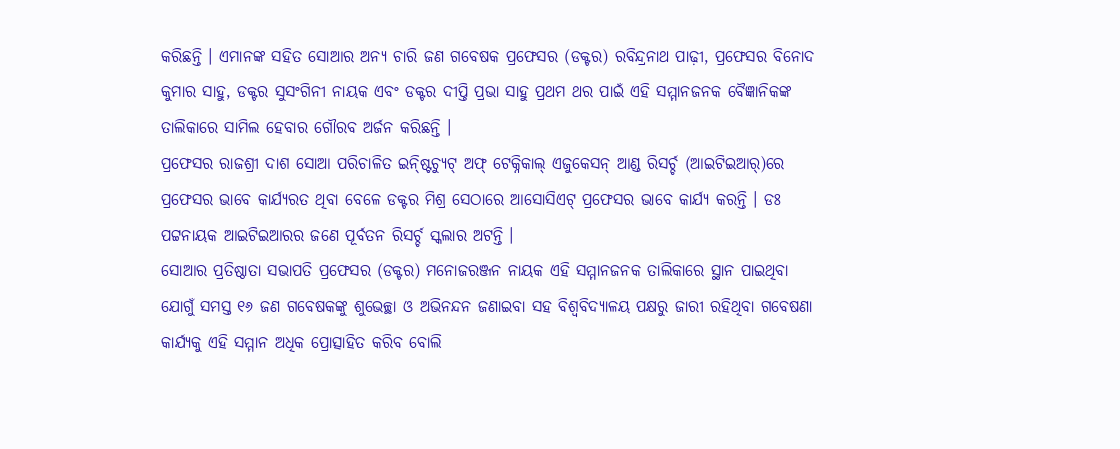କରିଛନ୍ତି । ଏମାନଙ୍କ ସହିତ ସୋଆର ଅନ୍ୟ ଚାରି ଜଣ ଗବେଷକ ପ୍ରଫେସର (ଡକ୍ଟର) ରବିନ୍ଦ୍ରନାଥ ପାଢ଼ୀ, ପ୍ରଫେସର ବିନୋଦ କୁମାର ସାହୁ, ଡକ୍ଟର ସୁସଂଗିନୀ ନାୟକ ଏବଂ ଡକ୍ଟର ଦୀପ୍ତି ପ୍ରଭା ସାହୁ ପ୍ରଥମ ଥର ପାଇଁ ଏହି ସମ୍ମାନଜନକ ବୈଜ୍ଞାନିକଙ୍କ ତାଲିକାରେ ସାମିଲ ହେବାର ଗୌରବ ଅର୍ଜନ କରିଛନ୍ତି ।
ପ୍ରଫେସର ରାଜଶ୍ରୀ ଦାଶ ସୋଆ ପରିଚାଳିତ ଇନ୍ଷ୍ଟିଚ୍ୟୁଟ୍ ଅଫ୍ ଟେକ୍ନିକାଲ୍ ଏଜୁକେସନ୍ ଆଣ୍ଡ ରିସର୍ଚ୍ଚ (ଆଇଟିଇଆର୍)ରେ ପ୍ରଫେସର ଭାବେ କାର୍ଯ୍ୟରତ ଥିବା ବେଳେ ଡକ୍ଟର ମିଶ୍ର ସେଠାରେ ଆସୋସିଏଟ୍ ପ୍ରଫେସର ଭାବେ କାର୍ଯ୍ୟ କରନ୍ତି । ଡଃ ପଟ୍ଟନାୟକ ଆଇଟିଇଆରର ଜଣେ ପୂର୍ବତନ ରିସର୍ଚ୍ଚ ସ୍କଲାର ଅଟନ୍ତି ।
ସୋଆର ପ୍ରତିଷ୍ଠାତା ସଭାପତି ପ୍ରଫେସର (ଡକ୍ଟର) ମନୋଜରଞ୍ଜନ ନାୟକ ଏହି ସମ୍ମାନଜନକ ତାଲିକାରେ ସ୍ଥାନ ପାଇଥିବା ଯୋଗୁଁ ସମସ୍ତ ୧୬ ଜଣ ଗବେଷକଙ୍କୁ ଶୁଭେଚ୍ଛା ଓ ଅଭିନନ୍ଦନ ଜଣାଇବା ସହ ବିଶ୍ୱବିଦ୍ୟାଳୟ ପକ୍ଷରୁ ଜାରୀ ରହିଥିବା ଗବେଷଣା କାର୍ଯ୍ୟକୁ ଏହି ସମ୍ମାନ ଅଧିକ ପ୍ରୋତ୍ସାହିତ କରିବ ବୋଲି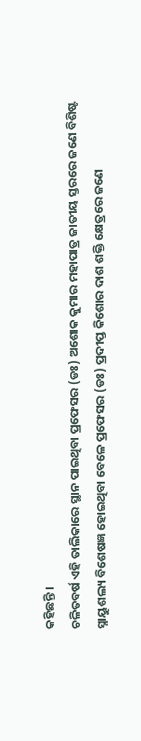କହିଛନ୍ତି ।
ଚଳିତବର୍ଷ ଏହି ତାଲିକାରେ ସ୍ଥାନ ପାଇଥିବା ପ୍ରଫେସର (ଡଃ) ଅଶୋକ କୁମାର ମହାପାତ୍ର ଜାତୀୟ ସ୍ତରରେ ଜଣେ ବିଶିଷ୍ଟ ସ୍ନାୟୁଶଲ୍ୟ ବିଶେଷଜ୍ଞ ହୋଇଥିବା ବେଳେ ପ୍ରଫେସର (ଡଃ) ପ୍ରଦୀପ୍ତ କିଶୋର ଦାଶ ଶକ୍ତି କ୍ଷେତ୍ରରେ ଜଣେ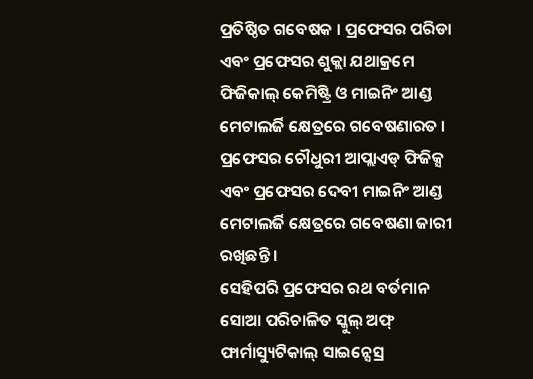ପ୍ରତିଷ୍ଠିତ ଗବେଷକ । ପ୍ରଫେସର ପରିଡା ଏବଂ ପ୍ରଫେସର ଶୁକ୍ଲା ଯଥାକ୍ରମେ ଫିଜିକାଲ୍ କେମିଷ୍ଟ୍ରି ଓ ମାଇନିଂ ଆଣ୍ଡ ମେଟାଲର୍ଜି କ୍ଷେତ୍ରରେ ଗବେଷଣାରତ । ପ୍ରଫେସର ଚୌଧୁରୀ ଆପ୍ଲାଏଡ୍ ଫିଜିକ୍ସ ଏବଂ ପ୍ରଫେସର ଦେବୀ ମାଇନିଂ ଆଣ୍ଡ ମେଟାଲର୍ଜି କ୍ଷେତ୍ରରେ ଗବେଷଣା ଜାରୀ ରଖିଛନ୍ତି ।
ସେହିପରି ପ୍ରଫେସର ରଥ ବର୍ତମାନ ସୋଆ ପରିଚାଳିତ ସ୍କୁଲ୍ ଅଫ୍ ଫାର୍ମାସ୍ୟୁଟିକାଲ୍ ସାଇନ୍ସେସ୍ର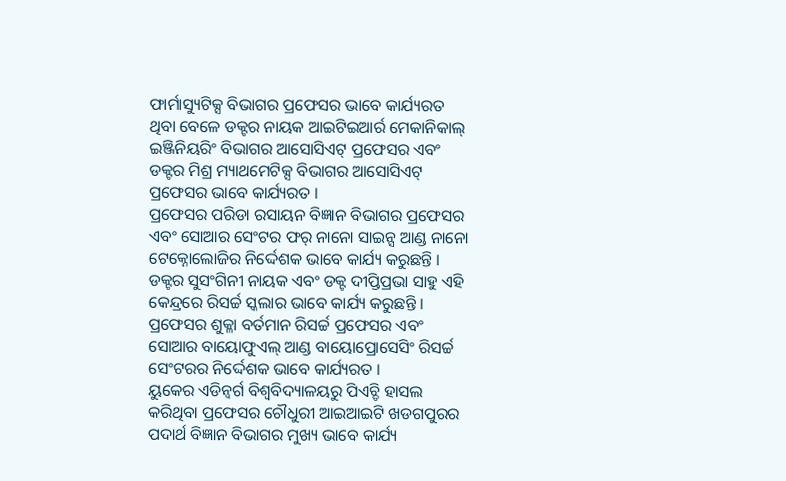ଫାର୍ମାସ୍ୟୁଟିକ୍ସ ବିଭାଗର ପ୍ରଫେସର ଭାବେ କାର୍ଯ୍ୟରତ ଥିବା ବେଳେ ଡକ୍ଟର ନାୟକ ଆଇଟିଇଆର୍ର ମେକାନିକାଲ୍ ଇଞ୍ଜିନିୟରିଂ ବିଭାଗର ଆସୋସିଏଟ୍ ପ୍ରଫେସର ଏବଂ ଡକ୍ଟର ମିଶ୍ର ମ୍ୟାଥମେଟିକ୍ସ ବିଭାଗର ଆସୋସିଏଟ୍ ପ୍ରଫେସର ଭାବେ କାର୍ଯ୍ୟରତ ।
ପ୍ରଫେସର ପରିଡା ରସାୟନ ବିଜ୍ଞାନ ବିଭାଗର ପ୍ରଫେସର ଏବଂ ସୋଆର ସେଂଟର ଫର୍ ନାନୋ ସାଇନ୍ସ ଆଣ୍ଡ ନାନୋ ଟେକ୍ନୋଲୋଜିର ନିର୍ଦ୍ଦେଶକ ଭାବେ କାର୍ଯ୍ୟ କରୁଛନ୍ତି । ଡକ୍ଟର ସୁସଂଗିନୀ ନାୟକ ଏବଂ ଡକ୍ଟ ଦୀପ୍ତିପ୍ରଭା ସାହୁ ଏହି କେନ୍ଦ୍ରରେ ରିସର୍ଚ୍ଚ ସ୍କଲାର ଭାବେ କାର୍ଯ୍ୟ କରୁଛନ୍ତି ।
ପ୍ରଫେସର ଶୁକ୍ଳା ବର୍ତମାନ ରିସର୍ଚ୍ଚ ପ୍ରଫେସର ଏବଂ ସୋଆର ବାୟୋଫୁଏଲ୍ ଆଣ୍ଡ ବାୟୋପ୍ରୋସେସିଂ ରିସର୍ଚ୍ଚ ସେଂଟରର ନିର୍ଦ୍ଦେଶକ ଭାବେ କାର୍ଯ୍ୟରତ ।
ୟୁକେର ଏଡିନ୍ବର୍ଗ ବିଶ୍ୱବିଦ୍ୟାଳୟରୁ ପିଏଚ୍ଡି ହାସଲ କରିଥିବା ପ୍ରଫେସର ଚୌଧୁରୀ ଆଇଆଇଟି ଖଡଗପୁରର ପଦାର୍ଥ ବିଜ୍ଞାନ ବିଭାଗର ମୁଖ୍ୟ ଭାବେ କାର୍ଯ୍ୟ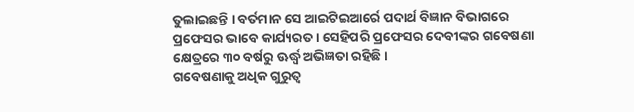ତୁଲାଇଛନ୍ତି । ବର୍ତମାନ ସେ ଆଇଟିଇଆର୍ରେ ପଦାର୍ଥ ବିଜ୍ଞାନ ବିଭାଗରେ ପ୍ରଫେସର ଭାବେ କାର୍ଯ୍ୟରତ । ସେହିପରି ପ୍ରଫେସର ଦେବୀଙ୍କର ଗବେଷଣା କ୍ଷେତ୍ରରେ ୩୦ ବର୍ଷରୁ ଊର୍ଦ୍ଧ୍ୱ ଅଭିଜ୍ଞତା ରହିଛି ।
ଗବେଷଣାକୁ ଅଧିକ ଗୁରୁତ୍ୱ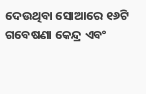ଦେଉଥିବା ସୋଆରେ ୧୬ଟି ଗବେଷଣା କେନ୍ଦ୍ର ଏବଂ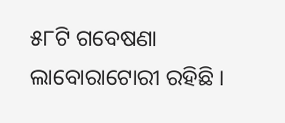୫୮ଟି ଗବେଷଣା ଲାବୋରାଟୋରୀ ରହିଛି ।